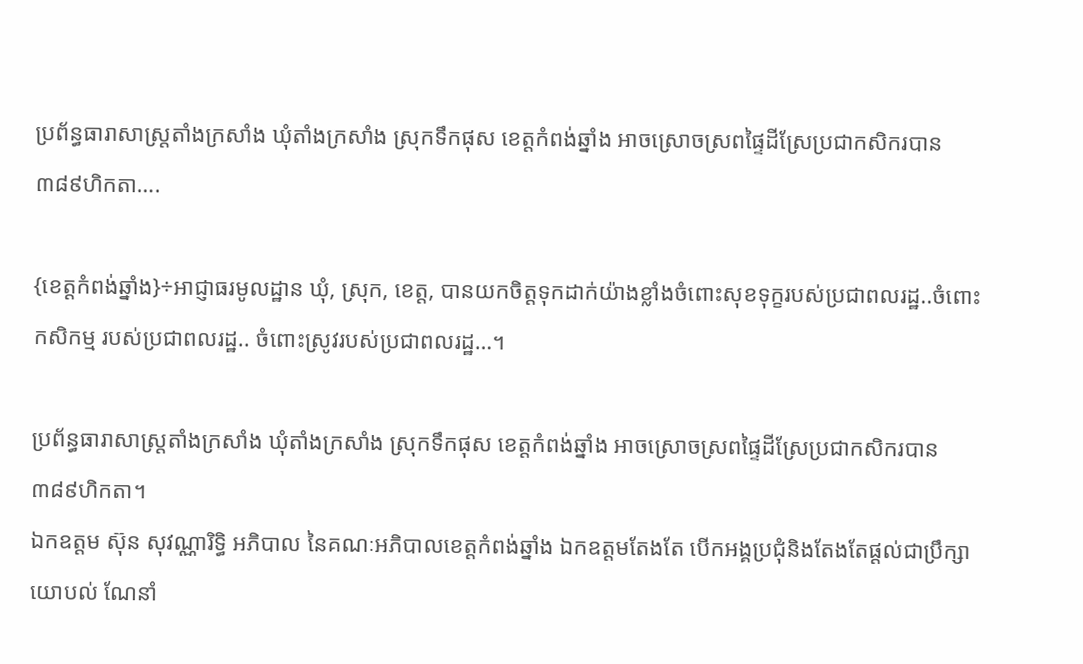ប្រព័ន្ធធារាសាស្រ្តតាំងក្រសាំង ឃុំតាំងក្រសាំង ស្រុកទឹកផុស ខេត្តកំពង់ឆ្នាំង អាចស្រោចស្រពផ្ទៃដីស្រែប្រជាកសិករបាន ៣៨៩ហិកតា….

{ខេត្តកំពង់ឆ្នាំង}÷អាជ្ញាធរមូលដ្ឋាន ឃុំ, ស្រុក, ខេត្ត, បានយកចិត្តទុកដាក់យ៉ាងខ្លាំងចំពោះសុខទុក្ខរបស់ប្រជាពលរដ្ឋ..ចំពោះកសិកម្ម របស់ប្រជាពលរដ្ឋ.. ចំពោះស្រូវរបស់ប្រជាពលរដ្ឋ…។

ប្រព័ន្ធធារាសាស្រ្តតាំងក្រសាំង ឃុំតាំងក្រសាំង ស្រុកទឹកផុស ខេត្តកំពង់ឆ្នាំង អាចស្រោចស្រពផ្ទៃដីស្រែប្រជាកសិករបាន ៣៨៩ហិកតា។
ឯកឧត្តម ស៊ុន សុវណ្ណារិទ្ធិ អភិបាល នៃគណៈអភិបាលខេត្តកំពង់ឆ្នាំង ឯកឧត្តមតែងតែ បើកអង្គប្រជុំនិងតែងតែផ្ដល់ជាប្រឹក្សាយោបល់ ណែនាំ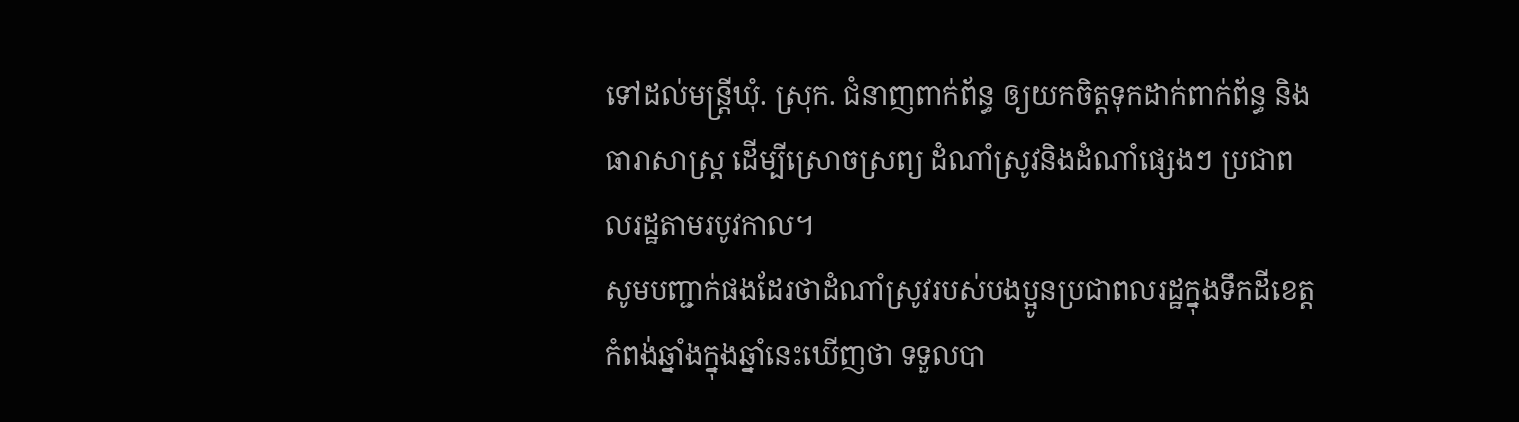ទៅដល់មន្ត្រីឃុំ. ស្រុក. ជំនាញពាក់ព័ន្ធ ឲ្យយកចិត្តទុកដាក់ពាក់ព័ន្ធ និងធារាសាស្ត្រ ដើម្បីស្រោចស្រព្យ ដំណាំស្រូវនិងដំណាំផ្សេងៗ ប្រជាពលរដ្ឋតាមរបូវកាល។
សូមបញ្ជាក់ផងដែរថាដំណាំស្រូវរបស់បងប្អូនប្រជាពលរដ្ឋក្នុងទឹកដីខេត្តកំពង់ឆ្នាំងក្នុងឆ្នាំនេះឃើញថា ទទួលបា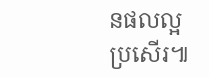នផលល្អប្រសើរ៕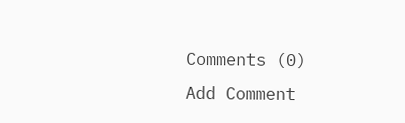Comments (0)
Add Comment